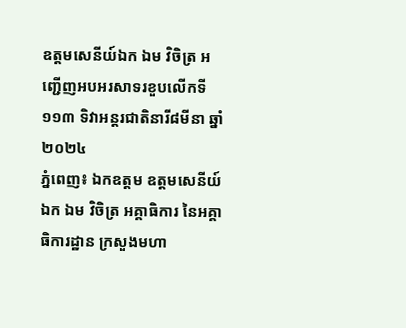ឧត្តមសេនីយ៍ឯក ឯម វិចិត្រ អញ្ជើញអបអរសាទរខួបលើកទី១១៣ ទិវាអន្តរជាតិនារី៨មីនា ឆ្នាំ២០២៤
ភ្នំពេញ៖ ឯកឧត្តម ឧត្តមសេនីយ៍ឯក ឯម វិចិត្រ អគ្គាធិការ នៃអគ្គាធិការដ្ឋាន ក្រសួងមហា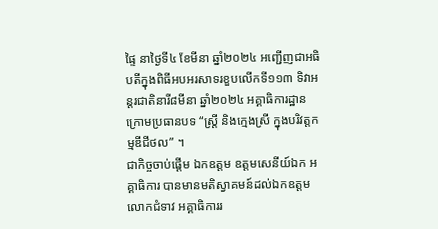ផ្ទៃ នាថ្ងៃទី៤ ខែមីនា ឆ្នាំ២០២៤ អញ្ជើញជាអធិបតីក្នុងពិធីអបអរសាទរខួបលើកទី១១៣ ទិវាអន្តរជាតិនារី៨មីនា ឆ្នាំ២០២៤ អគ្គាធិការដ្ឋាន ក្រោមប្រធានបទ “ស្រ្តី និងក្មេងស្រី ក្នុងបរិវត្តកម្មឌីជីថល” ។
ជាកិច្ចចាប់ផ្តើម ឯកឧត្តម ឧត្ដមសេនីយ៍ឯក អគ្គាធិការ បានមានមតិស្វាគមន៍ដល់ឯកឧត្តម លោកជំទាវ អគ្គាធិការរ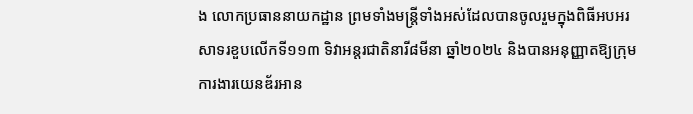ង លោកប្រធាននាយកដ្ឋាន ព្រមទាំងមន្ត្រីទាំងអស់ដែលបានចូលរួមក្នុងពិធីអបអរសាទរខួបលើកទី១១៣ ទិវាអន្តរជាតិនារី៨មីនា ឆ្នាំ២០២៤ និងបានអនុញ្ញាតឱ្យក្រុមការងារយេនឌ័រអាន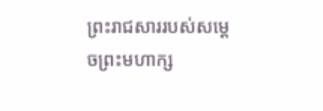ព្រះរាជសាររបស់សម្តេចព្រះមហាក្ស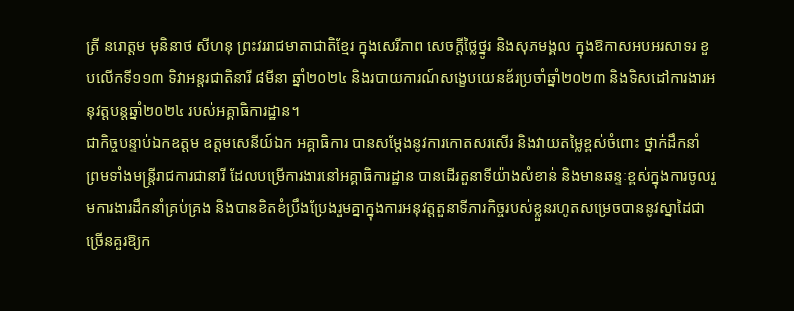ត្រី នរោត្តម មុនិនាថ សីហនុ ព្រះវររាជមាតាជាតិខ្មែរ ក្នុងសេរីភាព សេចក្តីថ្លៃថ្នូរ និងសុភមង្គល ក្នុងឱកាសអបអរសាទរ ខួបលើកទី១១៣ ទិវាអន្តរជាតិនារី ៨មីនា ឆ្នាំ២០២៤ និងរបាយការណ៍សង្ខេបយេនឌ័រប្រចាំឆ្នាំ២០២៣ និងទិសដៅការងារអនុវត្តបន្តឆ្នាំ២០២៤ របស់អគ្គាធិការដ្ឋាន។
ជាកិច្ចបន្ទាប់ឯកឧត្ដម ឧត្ដមសេនីយ៍ឯក អគ្គាធិការ បានសម្តែងនូវការកោតសរសើរ និងវាយតម្លៃខ្ពស់ចំពោះ ថ្នាក់ដឹកនាំ ព្រមទាំងមន្រ្តីរាជការជានារី ដែលបម្រើការងារនៅអគ្គាធិការដ្ឋាន បានដើរតួនាទីយ៉ាងសំខាន់ និងមានឆន្ទៈខ្ពស់ក្នុងការចូលរួមការងារដឹកនាំគ្រប់គ្រង និងបានខិតខំប្រឹងប្រែងរួមគ្នាក្នុងការអនុវត្តតួនាទីភារកិច្ចរបស់ខ្លួនរហូតសម្រេចបាននូវស្នាដៃជាច្រើនគួរឱ្យក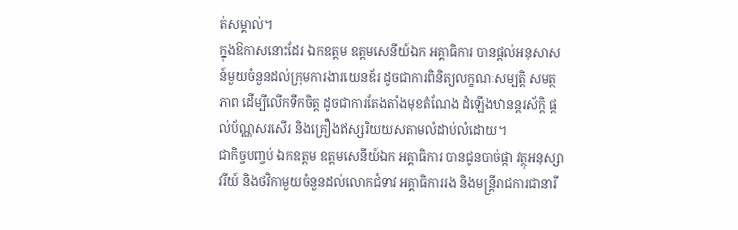ត់សម្គាល់។
ក្នុងឱកាសនោះដែរ ឯកឧត្តម ឧត្តមសេនីយ៍ឯក អគ្គាធិការ បានផ្តល់អនុសាសន៍មួយចំនួនដល់ក្រុមការងារយេនឌ័រ ដូចជាការពិនិត្យលក្ខណៈសម្បត្តិ សមត្ថភាព ដើម្បីលើកទឹកចិត្ត ដូចជាការតែងតាំងមុខតំណែង ដំឡើងឋានន្តរស័ក្តិ ផ្តល់ប័ណ្ណសរសើរ និងគ្រឿងឥស្សរិយយសតាមលំដាប់លំដោយ។
ជាកិច្ចបញ្ចប់ ឯកឧត្ដម ឧត្ដមសេនីយ៍ឯក អគ្គាធិការ បានជូនបាច់ផ្កា វត្ថុអនុស្សាវរីយ៍ និងថវិកាមួយចំនួនដល់លោកជំទាវ អគ្គាធិការរង និងមន្រ្តីរាជការជានារី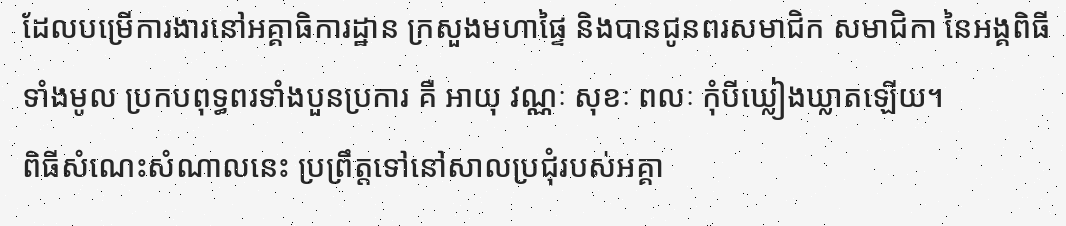ដែលបម្រើការងារនៅអគ្គាធិការដ្ឋាន ក្រសួងមហាផ្ទៃ និងបានជូនពរសមាជិក សមាជិកា នៃអង្គពិធីទាំងមូល ប្រកបពុទ្ធពរទាំងបួនប្រការ គឺ អាយុ វណ្ណៈ សុខៈ ពលៈ កុំបីឃ្លៀងឃ្លាតឡើយ។
ពិធីសំណេះសំណាលនេះ ប្រព្រឹត្តទៅនៅសាលប្រជុំរបស់អគ្គា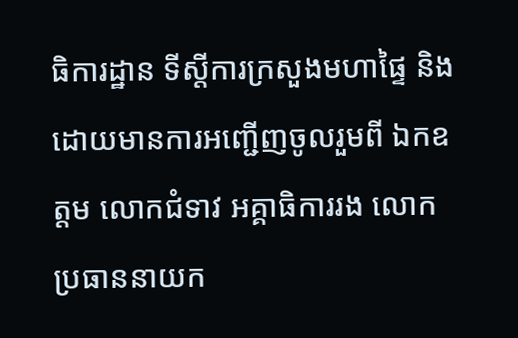ធិការដ្ឋាន ទីស្តីការក្រសួងមហាផ្ទៃ និងដោយមានការអញ្ជើញចូលរួមពី ឯកឧត្តម លោកជំទាវ អគ្គាធិការរង លោកប្រធាននាយក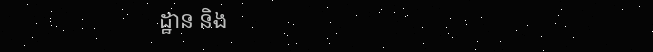ដ្ឋាន និង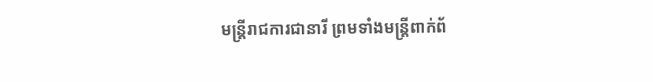មន្រ្តីរាជការជានារី ព្រមទាំងមន្ត្រីពាក់ព័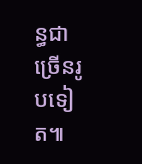ន្ធជាច្រើនរូបទៀត៕